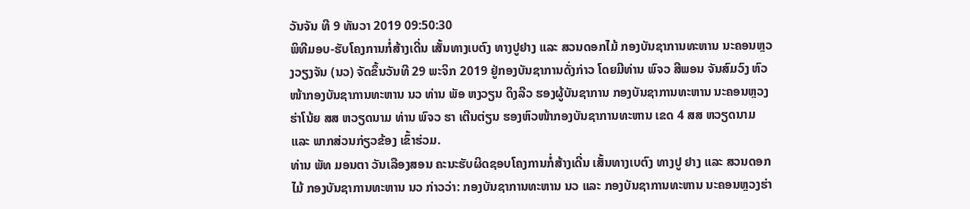ວັນຈັນ ທີ 9 ທັນວາ 2019 09:50:30
ພິທີມອບ-ຮັບໂຄງການກໍ່ສ້າງເດີ່ນ ເສັ້ນທາງເບຕົງ ທາງປູຢາງ ແລະ ສວນດອກໄມ້ ກອງບັນຊາການທະຫານ ນະຄອນຫຼວງວຽງຈັນ (ນວ) ຈັດຂຶ້ນວັນທີ 29 ພະຈິກ 2019 ຢູ່ກອງບັນຊາການດັ່ງກ່າວ ໂດຍມີທ່ານ ພົຈວ ສີພອນ ຈັນສົມວົງ ຫົວໜ້າກອງບັນຊາການທະຫານ ນວ ທ່ານ ພັອ ຫງວຽນ ດິງລີວ ຮອງຜູ້ບັນຊາການ ກອງບັນຊາການທະຫານ ນະຄອນຫຼວງຮ່າໂນ້ຍ ສສ ຫວຽດນາມ ທ່ານ ພົຈວ ຮາ ເຕີນຕ່ຽນ ຮອງຫົວໜ້າກອງບັນຊາການທະຫານ ເຂດ 4 ສສ ຫວຽດນາມ ແລະ ພາກສ່ວນກ່ຽວຂ້ອງ ເຂົ້າຮ່ວມ.
ທ່ານ ພັທ ມອນຕາ ວັນເລືອງສອນ ຄະນະຮັບຜິດຊອບໂຄງການກໍ່ສ້າງເດີ່ນ ເສັ້ນທາງເບຕົງ ທາງປູ ຢາງ ແລະ ສວນດອກໄມ້ ກອງບັນຊາການທະຫານ ນວ ກ່າວວ່າ: ກອງບັນຊາການທະຫານ ນວ ແລະ ກອງບັນຊາການທະຫານ ນະຄອນຫຼວງຮ່າ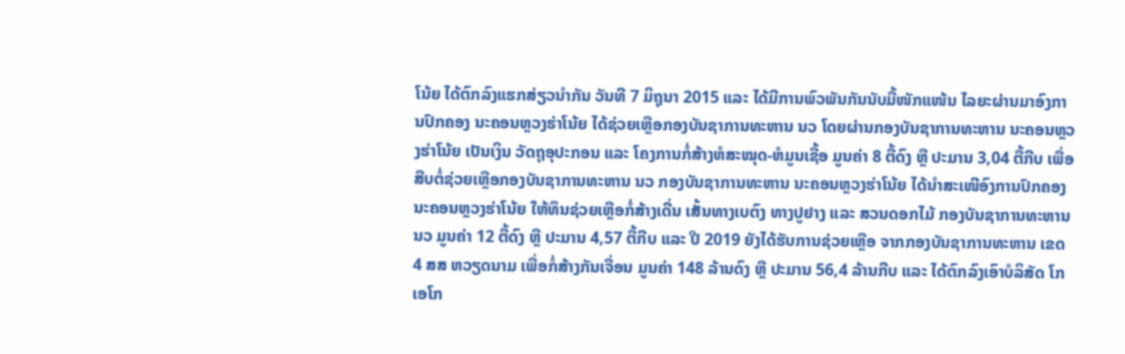ໂນ້ຍ ໄດ້ຕົກລົງແຮກສ່ຽວນຳກັນ ວັນທີ 7 ມິຖຸນາ 2015 ແລະ ໄດ້ມີການພົວພັນກັນນັບມື້ໜັກແໜ້ນ ໄລຍະຜ່ານມາອົງການປົກຄອງ ນະຄອນຫຼວງຮ່າໂນ້ຍ ໄດ້ຊ່ວຍເຫຼືອກອງບັນຊາການທະຫານ ນວ ໂດຍຜ່ານກອງບັນຊາການທະຫານ ນະຄອນຫຼວງຮ່າໂນ້ຍ ເປັນເງິນ ວັດຖຸອຸປະກອນ ແລະ ໂຄງການກໍ່ສ້າງຫໍສະໝຸດ-ຫໍມູນເຊື້ອ ມູນຄ່າ 8 ຕື້ດົງ ຫຼື ປະມານ 3,04 ຕື້ກີບ ເພື່ອສືບຕໍ່ຊ່ວຍເຫຼືອກອງບັນຊາການທະຫານ ນວ ກອງບັນຊາການທະຫານ ນະຄອນຫຼວງຮ່າໂນ້ຍ ໄດ້ນຳສະເໜີອົງການປົກຄອງ ນະຄອນຫຼວງຮ່າໂນ້ຍ ໃຫ້ທຶນຊ່ວຍເຫຼືອກໍ່ສ້າງເດີ່ນ ເສັ້ນທາງເບຕົງ ທາງປູຢາງ ແລະ ສວນດອກໄມ້ ກອງບັນຊາການທະຫານ ນວ ມູນຄ່າ 12 ຕື້ດົງ ຫຼື ປະມານ 4,57 ຕື້ກີບ ແລະ ປີ 2019 ຍັງໄດ້ຮັບການຊ່ວຍເຫຼືອ ຈາກກອງບັນຊາການທະຫານ ເຂດ 4 ສສ ຫວຽດນາມ ເພື່ອກໍ່ສ້າງກັນເຈື່ອນ ມູນຄ່າ 148 ລ້ານດົງ ຫຼື ປະມານ 56,4 ລ້ານກີບ ແລະ ໄດ້ຕົກລົງເອົາບໍລິສັດ ໂກເອໂກ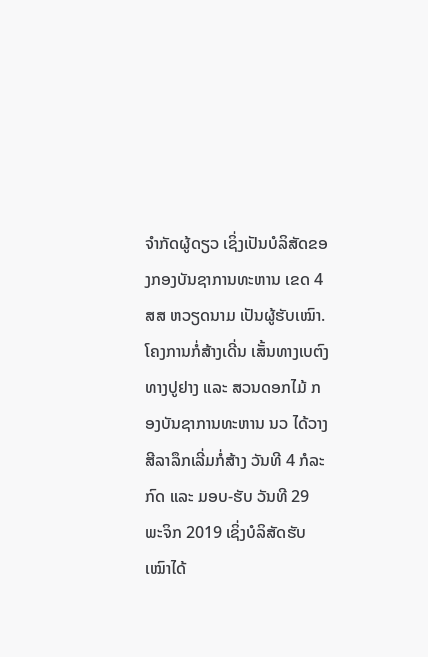ຈຳກັດຜູ້ດຽວ ເຊິ່ງເປັນບໍລິສັດຂອງກອງບັນຊາການທະຫານ ເຂດ 4 ສສ ຫວຽດນາມ ເປັນຜູ້ຮັບເໝົາ.
ໂຄງການກໍ່ສ້າງເດີ່ນ ເສັ້ນທາງເບຕົງ ທາງປູຢາງ ແລະ ສວນດອກໄມ້ ກອງບັນຊາການທະຫານ ນວ ໄດ້ວາງສີລາລຶກເລີ່ມກໍ່ສ້າງ ວັນທີ 4 ກໍລະກົດ ແລະ ມອບ-ຮັບ ວັນທີ 29 ພະຈິກ 2019 ເຊິ່ງບໍລິສັດຮັບເໝົາໄດ້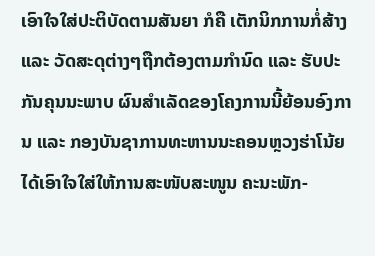ເອົາໃຈໃສ່ປະຕິບັດຕາມສັນຍາ ກໍຄື ເຕັກນິກການກໍ່ສ້າງ ແລະ ວັດສະດຸຕ່າງໆຖືກຕ້ອງຕາມກຳນົດ ແລະ ຮັບປະກັນຄຸນນະພາບ ຜົນສຳເລັດຂອງໂຄງການນີ້ຍ້ອນອົງການ ແລະ ກອງບັນຊາການທະຫານນະຄອນຫຼວງຮ່າໂນ້ຍ ໄດ້ເອົາໃຈໃສ່ໃຫ້ການສະໜັບສະໜູນ ຄະນະພັກ-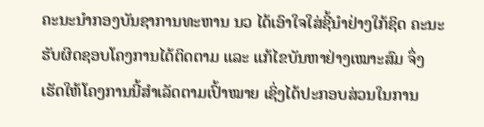ຄະນະນຳກອງບັນຊາການທະຫານ ນວ ໄດ້ເອົາໃຈໃສ່ຊີ້ນຳຢ່າງໃກ້ຊິດ ຄະນະຮັບຜິດຊອບໂຄງການໄດ້ຕິດຕາມ ແລະ ແກ້ໄຂບັນຫາຢ່າງເໝາະສົມ ຈຶ່ງເຮັດໃຫ້ໂຄງການນີ້ສຳເລັດຕາມເປົ້າໝາຍ ເຊິ່ງໄດ້ປະກອບສ່ວນໃນການ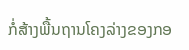ກໍ່ສ້າງພື້ນຖານໂຄງລ່າງຂອງກອ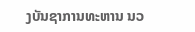ງບັນຊາການທະຫານ ນວ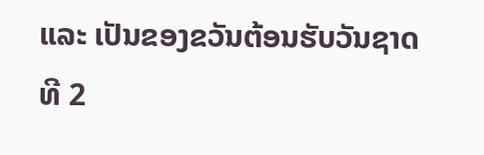ແລະ ເປັນຂອງຂວັນຕ້ອນຮັບວັນຊາດ ທີ 2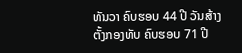ທັນວາ ຄົບຮອບ 44 ປີ ວັນສ້າງຕັ້ງກອງທັບ ຄົບຮອບ 71 ປີ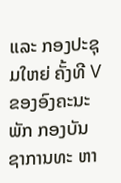ແລະ ກອງປະຊຸມໃຫຍ່ ຄັ້ງທີ V ຂອງອົງຄະນະພັກ ກອງບັນຊາການທະ ຫາ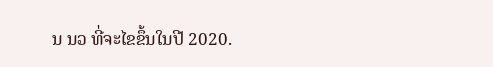ນ ນວ ທີ່ຈະໄຂຂຶ້ນໃນປີ 2020.